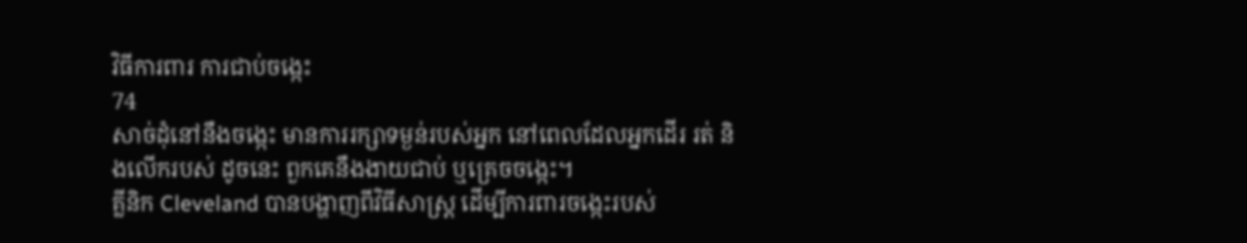វិធីការពារ ការជាប់ចង្កេះ
74
សាច់ដុំនៅនឹងចង្កេះ មានការរក្សាទម្ងន់របស់អ្នក នៅពេលដែលអ្នកដើរ រត់ និងលើករបស់ ដូចនេះ ពួកគេនឹងងាយជាប់ ឬគ្រេចចង្កេះ។
គ្លីនិក Cleveland បានបង្ហាញពីវិធីសាស្ត្រ ដើម្បីការពារចង្កេះរបស់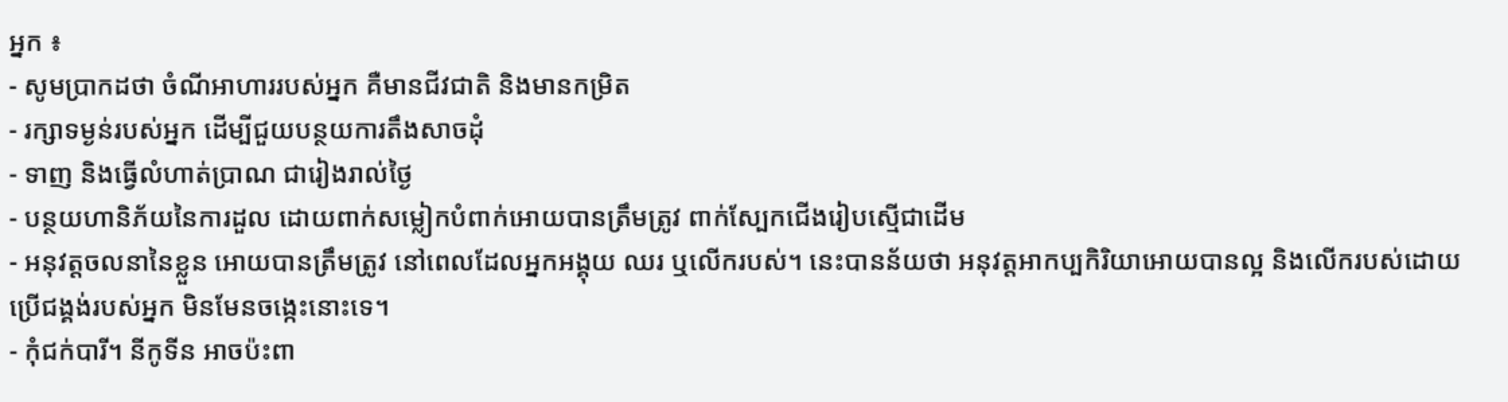អ្នក ៖
- សូមប្រាកដថា ចំណីអាហាររបស់អ្នក គឺមានជីវជាតិ និងមានកម្រិត
- រក្សាទម្ងន់របស់អ្នក ដើម្បីជួយបន្ថយការតឹងសាចដុំ
- ទាញ និងធ្វើលំហាត់ប្រាណ ជារៀងរាល់ថ្ងៃ
- បន្ថយហានិភ័យនៃការដួល ដោយពាក់សម្លៀកបំពាក់អោយបានត្រឹមត្រូវ ពាក់ស្បែកជើងរៀបស្មើជាដើម
- អនុវត្តចលនានៃខ្លួន អោយបានត្រឹមត្រូវ នៅពេលដែលអ្នកអង្គុយ ឈរ ឬលើករបស់។ នេះបានន័យថា អនុវត្តអាកប្បកិរិយាអោយបានល្អ និងលើករបស់ដោយប្រើជង្គង់របស់អ្នក មិនមែនចង្កេះនោះទេ។
- កុំជក់បារី។ នីកូទីន អាចប៉ះពា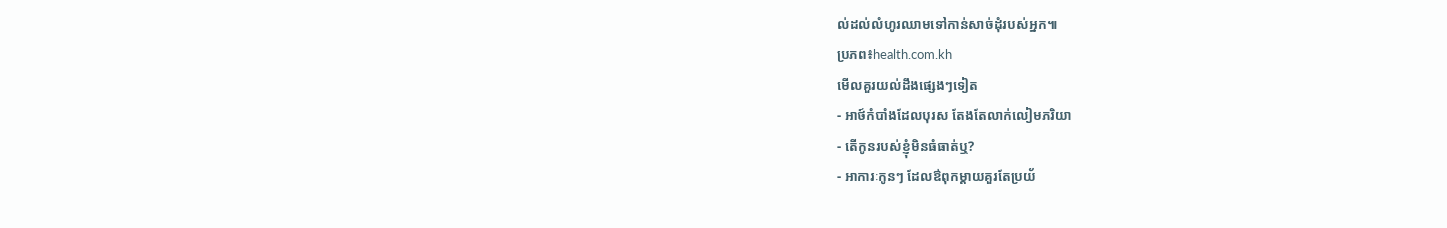ល់ដល់លំហូរឈាមទៅកាន់សាច់ដុំរបស់អ្នក៕
ប្រភព៖health.com.kh
មើលគួរយល់ដឹងផ្សេងៗទៀត
- អាថ៍កំបាំងដែលបុរស តែងតែលាក់លៀមភរិយា
- តើកូនរបស់ខ្ញុំមិនធំធាត់ឬ?
- អាការៈកូនៗ ដែលឳពុកម្តាយគួរតែប្រយ័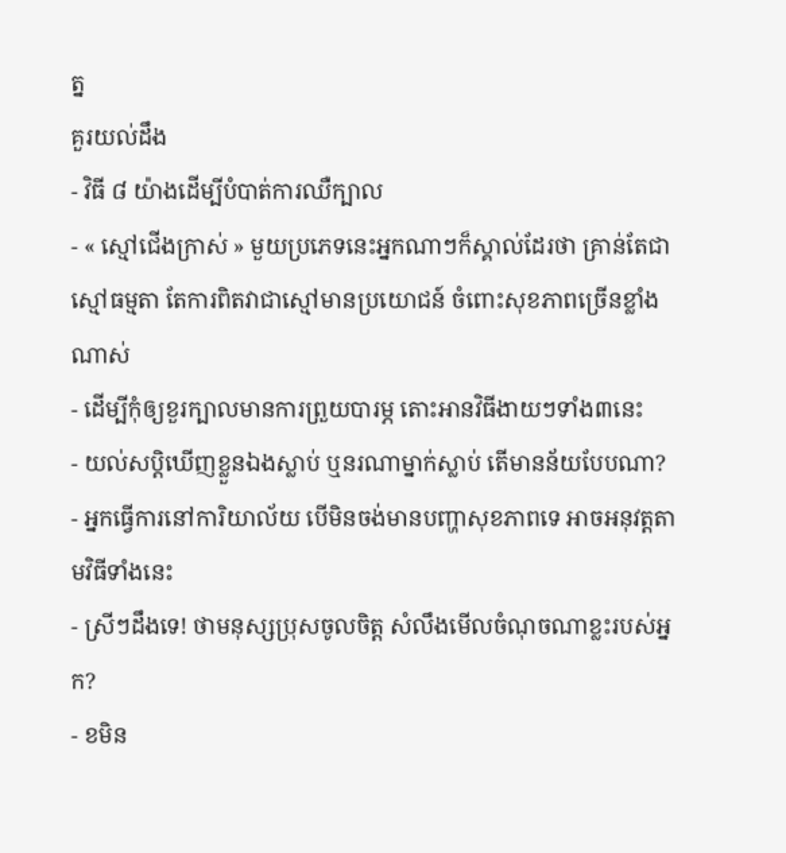ត្ន
គួរយល់ដឹង
- វិធី ៨ យ៉ាងដើម្បីបំបាត់ការឈឺក្បាល
- « ស្មៅជើងក្រាស់ » មួយប្រភេទនេះអ្នកណាៗក៏ស្គាល់ដែរថា គ្រាន់តែជាស្មៅធម្មតា តែការពិតវាជាស្មៅមានប្រយោជន៍ ចំពោះសុខភាពច្រើនខ្លាំងណាស់
- ដើម្បីកុំឲ្យខួរក្បាលមានការព្រួយបារម្ភ តោះអានវិធីងាយៗទាំង៣នេះ
- យល់សប្តិឃើញខ្លួនឯងស្លាប់ ឬនរណាម្នាក់ស្លាប់ តើមានន័យបែបណា?
- អ្នកធ្វើការនៅការិយាល័យ បើមិនចង់មានបញ្ហាសុខភាពទេ អាចអនុវត្តតាមវិធីទាំងនេះ
- ស្រីៗដឹងទេ! ថាមនុស្សប្រុសចូលចិត្ត សំលឹងមើលចំណុចណាខ្លះរបស់អ្នក?
- ខមិន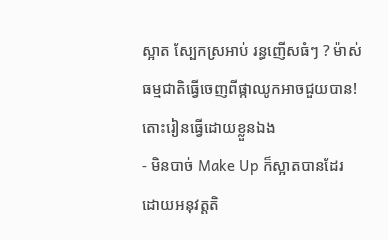ស្អាត ស្បែកស្រអាប់ រន្ធញើសធំៗ ? ម៉ាស់ធម្មជាតិធ្វើចេញពីផ្កាឈូកអាចជួយបាន! តោះរៀនធ្វើដោយខ្លួនឯង
- មិនបាច់ Make Up ក៏ស្អាតបានដែរ ដោយអនុវត្តតិ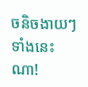ចនិចងាយៗទាំងនេះណា!